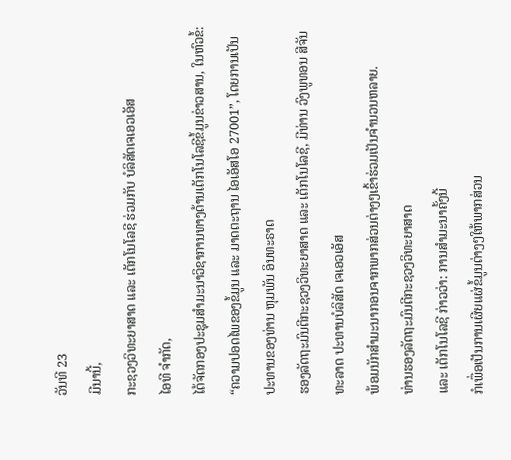ວັນທີ 23
ມີນານີ້,
ກະຊວງວິທະຍາສາດ ແລະ ເຕັກໂນໂລຊີ ຮ່ວມກັບ ບໍລິສັດເຈເອວເອັສ
ໄອທີ ຈຳກັດ,
ໄດ້ຈັດກອງປະຊຸມສຳມະນາວິຊາການທາງດ້ານເຕັກໂນໂລຊີຂໍ້ມູນຂ່າວສານ, ໃນຫົວຂໍ້: “ຄວາມປອດໄພຂອງຂໍ້ມູນ ແລະ ມາດຕະຖານ ໄອເອັສໂອ 27001”, ໂດຍການເປັນປະທານຂອງທ່ານ ຫຸມພັນ ອິນທະຣາດ
ຮອງລັດຖະມົນຕີກະຊວງວິທະຍາສາດ ແລະ ເຕັກໂນໂລຊີ, ມີທ່ານ ວົງພູທອນ ສີຈັນທະລາດ ປະທານບໍລິສັດ ເຈເອວເອັສ
ພ້ອມນັກສຳມະນາກອນຈາກພາກສ່ວນຕ່າງໆເຂົ້າຮ່ວມເປັນຈຳນວນຫລາຍ.
ທ່ານຮອງລັດຖະມົນຕີກະຊວງວິທະຍາສາດ
ແລະ ເຕັກໂນໂລຊີ ກ່າວວ່າ: ການສຳມະນາຄັ້ງນີ້
ກໍເພື່ອເປັນການເຜີຍແຜ່ຂໍ້ມູນຕ່າງໆໃຫ້ພາກສ່ວນ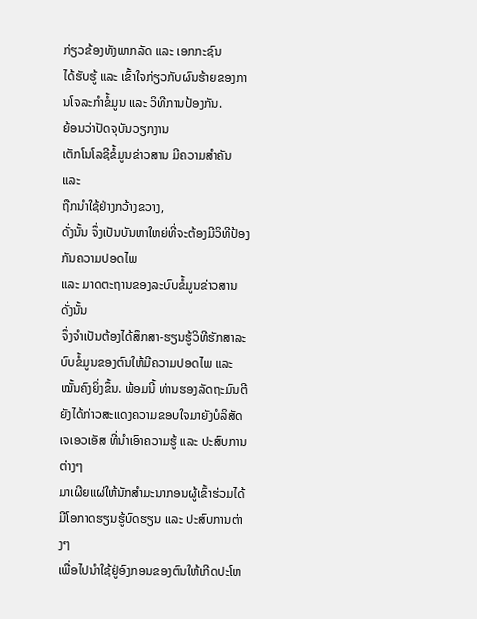ກ່ຽວຂ້ອງທັງພາກລັດ ແລະ ເອກກະຊົນ
ໄດ້ຮັບຮູ້ ແລະ ເຂົ້າໃຈກ່ຽວກັບຜົນຮ້າຍຂອງການໂຈລະກຳຂໍ້ມູນ ແລະ ວິທີການປ້ອງກັນ.
ຍ້ອນວ່າປັດຈຸບັນວຽກງານ
ເຕັກໂນໂລຊີຂໍ້ມູນຂ່າວສານ ມີຄວາມສຳຄັນ ແລະ
ຖືກນຳໃຊ້ຢ່າງກວ້າງຂວາງ,
ດັ່ງນັ້ນ ຈຶ່ງເປັນບັນຫາໃຫຍ່ທີ່ຈະຕ້ອງມີວິທີປ້ອງກັນຄວາມປອດໄພ
ແລະ ມາດຕະຖານຂອງລະບົບຂໍ້ມູນຂ່າວສານ ດັ່ງນັ້ນ
ຈຶ່ງຈຳເປັນຕ້ອງໄດ້ສຶກສາ-ຮຽນຮູ້ວິທີຮັກສາລະບົບຂໍ້ມູນຂອງຕົນໃຫ້ມີຄວາມປອດໄພ ແລະ
ໝັ້ນຄົງຍິ່ງຂຶ້ນ. ພ້ອມນີ້ ທ່ານຮອງລັດຖະມົນຕີ ຍັງໄດ້ກ່າວສະແດງຄວາມຂອບໃຈມາຍັງບໍລິສັດ
ເຈເອວເອັສ ທີ່ນຳເອົາຄວາມຮູ້ ແລະ ປະສົບການຕ່າງໆ
ມາເຜີຍແຜ່ໃຫ້ນັກສຳມະນາກອນຜູ້ເຂົ້າຮ່ວມໄດ້ມີໂອກາດຮຽນຮູ້ບົດຮຽນ ແລະ ປະສົບການຕ່າງໆ
ເພື່ອໄປນຳໃຊ້ຢູ່ອົງກອນຂອງຕົນໃຫ້ເກີດປະໂຫ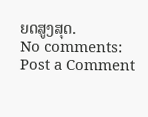ຍດສູງສຸດ.
No comments:
Post a Comment